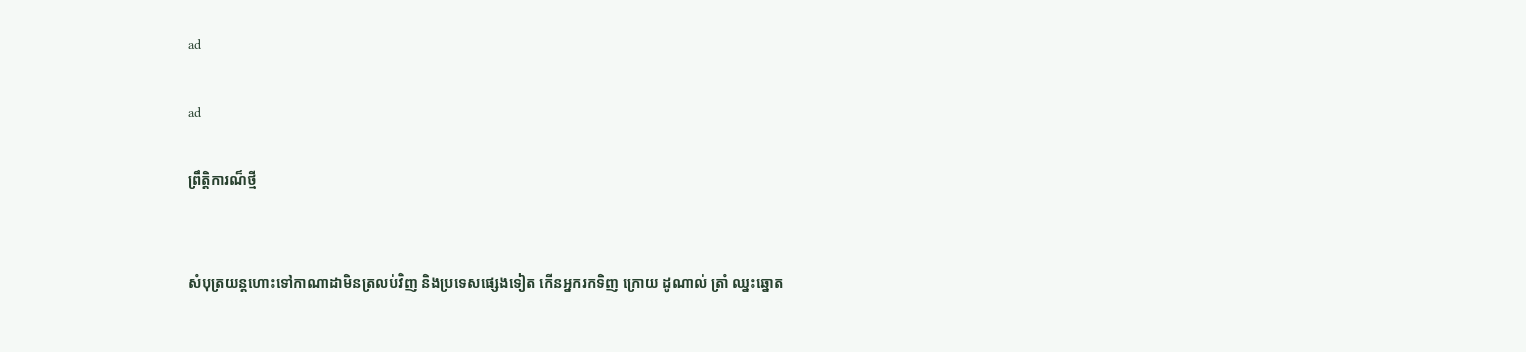ad

ad

ព្រឹត្តិការណ៏ថ្មី


សំបុត្រយន្តហោះទៅកាណាដាមិនត្រលប់វិញ និងប្រទេសផ្សេងទៀត កើនអ្នករកទិញ ក្រោយ ដូណាល់ ត្រាំ ឈ្នះឆ្នោត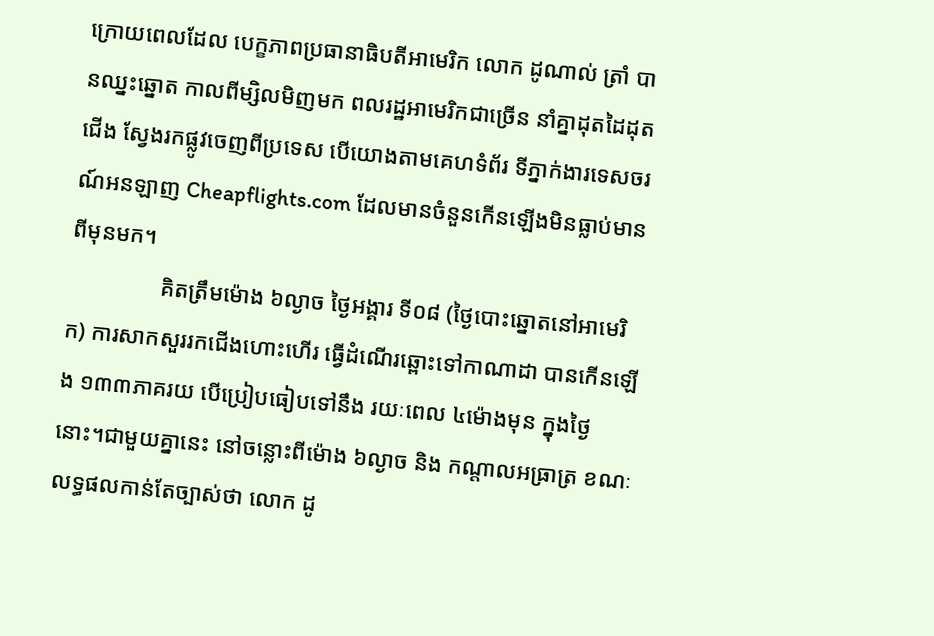ក្រោយពេលដែល បេក្ខភាពប្រធានាធិបតីអាមេរិក លោក ដូណាល់ ត្រាំ បានឈ្នះឆ្នោត កាលពីម្សិលមិញមក ពលរដ្ឋអាមេរិកជាច្រើន នាំគ្នាដុតដៃដុតជើង ស្វែងរកផ្លូវចេញពីប្រទេស បើយោងតាមគេហទំព័រ ទីភ្នាក់ងារទេសចរណ៍អនឡាញ Cheapflights.com ដែលមានចំនួនកើនឡើងមិនធ្លាប់មានពីមុនមក។
                គិតត្រឹមម៉ោង ៦ល្ងាច ថ្ងៃអង្គារ ទី០៨ (ថ្ងៃបោះឆ្នោតនៅអាមេរិក) ការសាកសួររកជើងហោះហើរ ធ្វើដំណើរឆ្ពោះទៅកាណាដា បានកើនឡើង ១៣៣ភាគរយ បើប្រៀបធៀបទៅនឹង រយៈពេល ៤ម៉ោងមុន ក្នុងថ្ងៃនោះ។ជាមួយគ្នានេះ នៅចន្លោះពីម៉ោង ៦ល្ងាច និង កណ្ដាលអធ្រាត្រ ខណៈលទ្ធផលកាន់តែច្បាស់ថា លោក ដូ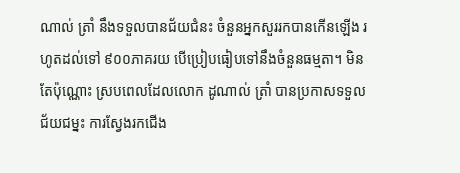ណាល់ ត្រាំ នឹងទទួលបានជ័យជំនះ ចំនួនអ្នកសួររកបានកើនឡើង រហូតដល់ទៅ ៩០០ភាគរយ បើប្រៀបធៀបទៅនឹងចំនួនធម្មតា។ មិនតែប៉ុណ្ណោះ ស្របពេលដែលលោក ដូណាល់ ត្រាំ បានប្រកាសទទួលជ័យជម្នះ ការស្វែងរកជើង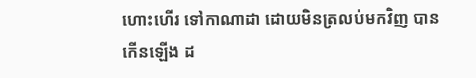ហោះហើរ ទៅកាណាដា ដោយមិនត្រលប់មកវិញ បានកើនឡើង ដ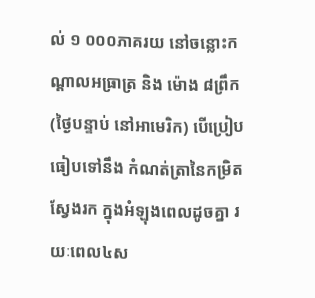ល់ ១ ០០០ភាគរយ នៅចន្លោះកណ្ដាលអធ្រាត្រ និង ម៉ោង ៨ព្រឹក (ថ្ងៃបន្ទាប់ នៅអាមេរិក) បើប្រៀបធៀបទៅនឹង កំណត់ត្រានៃកម្រិតស្វែងរក ក្នុងអំឡុងពេលដូចគ្នា រយៈពេល៤ស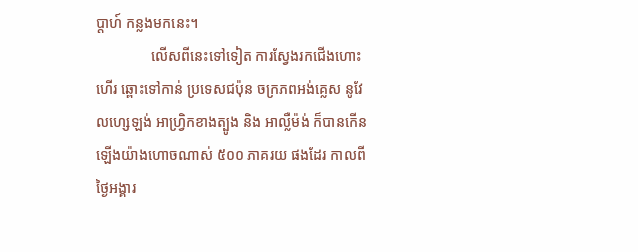ប្តាហ៍ កន្លងមកនេះ។
               លើសពីនេះទៅទៀត ការស្វែងរកជើងហោះហើរ ឆ្ពោះទៅកាន់ ប្រទេសជប៉ុន ចក្រភពអង់គ្លេស នូវែលហ្សេឡង់ អាហ្វ្រិកខាងត្បូង និង អាល្លឺម៉ង់ ក៏បានកើនឡើងយ៉ាងហោចណាស់ ៥០០ ភាគរយ ផងដែរ កាលពីថ្ងៃអង្គារ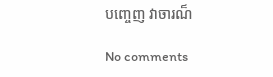បញ្ចេញ វាចារណ៏

No comments